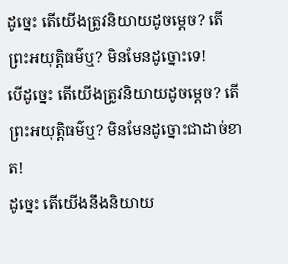ដូច្នេះ តើយើងត្រូវនិយាយដូចម្តេច? តើព្រះអយុត្តិធម៌ឬ? មិនមែនដូច្នោះទេ!
បើដូច្នេះ តើយើងត្រូវនិយាយដូចម្ដេច? តើព្រះអយុត្តិធម៌ឬ? មិនមែនដូច្នោះជាដាច់ខាត!
ដូច្នេះ តើយើងនឹងនិយាយ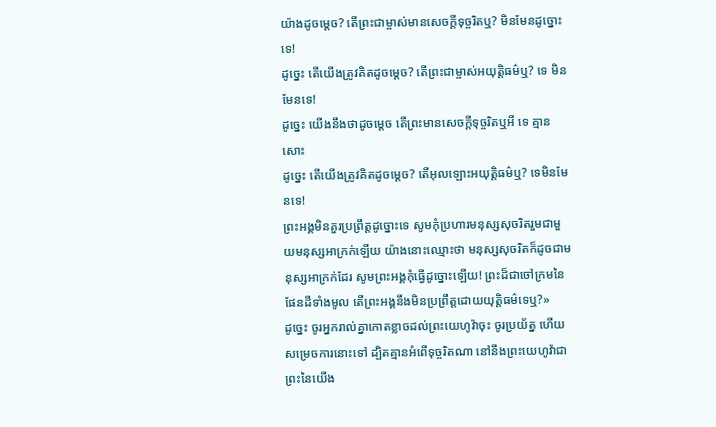យ៉ាងដូចម្ដេច? តើព្រះជាម្ចាស់មានសេចក្ដីទុច្ចរិតឬ? មិនមែនដូច្នោះទេ!
ដូច្នេះ តើយើងត្រូវគិតដូចម្ដេច? តើព្រះជាម្ចាស់អយុត្ដិធម៌ឬ? ទេ មិនមែនទេ!
ដូច្នេះ យើងនឹងថាដូចម្តេច តើព្រះមានសេចក្ដីទុច្ចរិតឬអី ទេ គ្មានសោះ
ដូច្នេះ តើយើងត្រូវគិតដូចម្ដេច? តើអុលឡោះអយុត្ដិធម៌ឬ? ទេមិនមែនទេ!
ព្រះអង្គមិនគួរប្រព្រឹត្តដូច្នោះទេ សូមកុំប្រហារមនុស្សសុចរិតរួមជាមួយមនុស្សអាក្រក់ឡើយ យ៉ាងនោះឈ្មោះថា មនុស្សសុចរិតក៏ដូចជាមនុស្សអាក្រក់ដែរ សូមព្រះអង្គកុំធ្វើដូច្នោះឡើយ! ព្រះដ៏ជាចៅក្រមនៃផែនដីទាំងមូល តើព្រះអង្គនឹងមិនប្រព្រឹត្តដោយយុត្តិធម៌ទេឬ?»
ដូច្នេះ ចូរអ្នករាល់គ្នាកោតខ្លាចដល់ព្រះយេហូវ៉ាចុះ ចូរប្រយ័ត្ន ហើយសម្រេចការនោះទៅ ដ្បិតគ្មានអំពើទុច្ចរិតណា នៅនឹងព្រះយេហូវ៉ាជាព្រះនៃយើង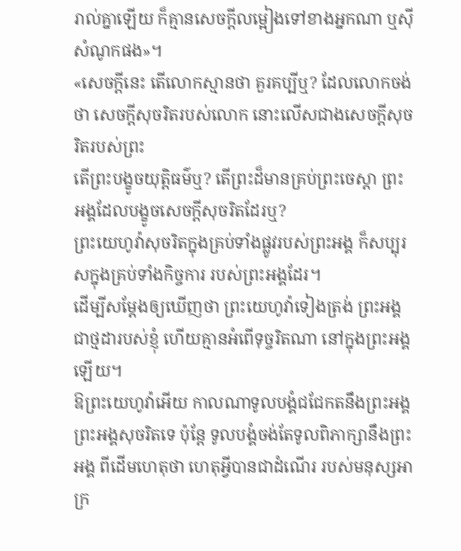រាល់គ្នាឡើយ ក៏គ្មានសេចក្ដីលម្អៀងទៅខាងអ្នកណា ឬស៊ីសំណូកផង»។
«សេចក្ដីនេះ តើលោកស្មានថា គួរគប្បីឬ? ដែលលោកចង់ថា សេចក្ដីសុចរិតរបស់លោក នោះលើសជាងសេចក្ដីសុចរិតរបស់ព្រះ
តើព្រះបង្ខូចយុត្តិធម៌ឬ? តើព្រះដ៏មានគ្រប់ព្រះចេស្តា ព្រះអង្គដែលបង្ខូចសេចក្ដីសុចរិតដែរឬ?
ព្រះយេហូវ៉ាសុចរិតក្នុងគ្រប់ទាំងផ្លូវរបស់ព្រះអង្គ ក៏សប្បុរសក្នុងគ្រប់ទាំងកិច្ចការ របស់ព្រះអង្គដែរ។
ដើម្បីសម្ដែងឲ្យឃើញថា ព្រះយេហូវ៉ាទៀងត្រង់ ព្រះអង្គជាថ្មដារបស់ខ្ញុំ ហើយគ្មានអំពើទុច្ចរិតណា នៅក្នុងព្រះអង្គឡើយ។
ឱព្រះយេហូវ៉ាអើយ កាលណាទូលបង្គំជជែកតនឹងព្រះអង្គ ព្រះអង្គសុចរិតទេ ប៉ុន្តែ ទូលបង្គំចង់តែទូលពិភាក្សានឹងព្រះអង្គ ពីដើមហេតុថា ហេតុអ្វីបានជាដំណើរ របស់មនុស្សអាក្រ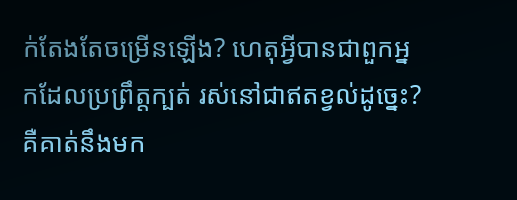ក់តែងតែចម្រើនឡើង? ហេតុអ្វីបានជាពួកអ្នកដែលប្រព្រឹត្តក្បត់ រស់នៅជាឥតខ្វល់ដូច្នេះ?
គឺគាត់នឹងមក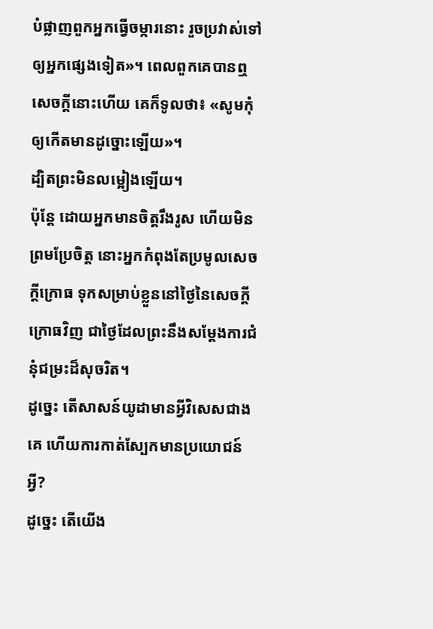បំផ្លាញពួកអ្នកធ្វើចម្ការនោះ រួចប្រវាស់ទៅឲ្យអ្នកផ្សេងទៀត»។ ពេលពួកគេបានឮសេចក្តីនោះហើយ គេក៏ទូលថា៖ «សូមកុំឲ្យកើតមានដូច្នោះឡើយ»។
ដ្បិតព្រះមិនលម្អៀងឡើយ។
ប៉ុន្ដែ ដោយអ្នកមានចិត្តរឹងរូស ហើយមិនព្រមប្រែចិត្ត នោះអ្នកកំពុងតែប្រមូលសេចក្តីក្រោធ ទុកសម្រាប់ខ្លួននៅថ្ងៃនៃសេចក្តីក្រោធវិញ ជាថ្ងៃដែលព្រះនឹងសម្ដែងការជំនុំជម្រះដ៏សុចរិត។
ដូច្នេះ តើសាសន៍យូដាមានអ្វីវិសេសជាងគេ ហើយការកាត់ស្បែកមានប្រយោជន៍អ្វី?
ដូច្នេះ តើយើង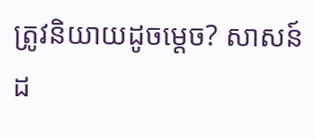ត្រូវនិយាយដូចម្តេច? សាសន៍ដ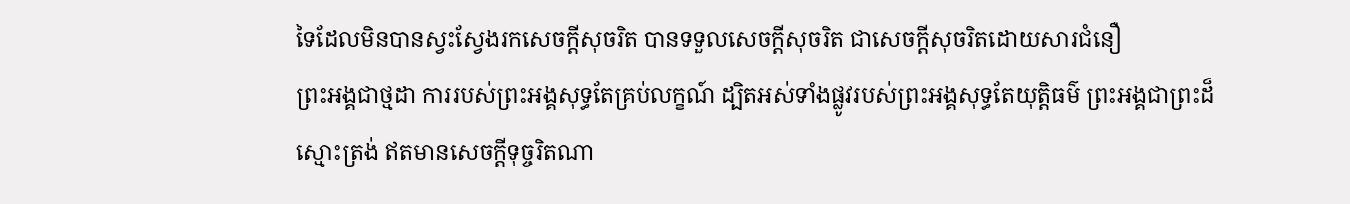ទៃដែលមិនបានស្វះស្វែងរកសេចក្តីសុចរិត បានទទួលសេចក្តីសុចរិត ជាសេចក្តីសុចរិតដោយសារជំនឿ
ព្រះអង្គជាថ្មដា ការរបស់ព្រះអង្គសុទ្ធតែគ្រប់លក្ខណ៍ ដ្បិតអស់ទាំងផ្លូវរបស់ព្រះអង្គសុទ្ធតែយុត្តិធម៌ ព្រះអង្គជាព្រះដ៏ស្មោះត្រង់ ឥតមានសេចក្ដីទុច្ចរិតណា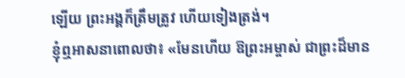ឡើយ ព្រះអង្គក៏ត្រឹមត្រូវ ហើយទៀងត្រង់។
ខ្ញុំឮអាសនាពោលថា៖ «មែនហើយ ឱព្រះអម្ចាស់ ជាព្រះដ៏មាន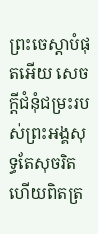ព្រះចេស្តាបំផុតអើយ សេចក្ដីជំនុំជម្រះរបស់ព្រះអង្គសុទ្ធតែសុចរិត ហើយពិតត្រ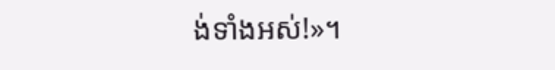ង់ទាំងអស់!»។